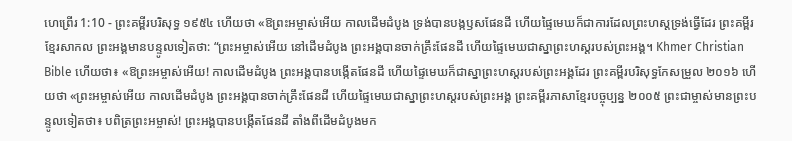ហេព្រើរ 1:10 - ព្រះគម្ពីរបរិសុទ្ធ ១៩៥៤ ហើយថា «ឱព្រះអម្ចាស់អើយ កាលដើមដំបូង ទ្រង់បានបង្កឫសផែនដី ហើយផ្ទៃមេឃក៏ជាការដែលព្រះហស្តទ្រង់ធ្វើដែរ ព្រះគម្ពីរខ្មែរសាកល ព្រះអង្គមានបន្ទូលទៀតថា: “ព្រះអម្ចាស់អើយ នៅដើមដំបូង ព្រះអង្គបានចាក់គ្រឹះផែនដី ហើយផ្ទៃមេឃជាស្នាព្រះហស្តរបស់ព្រះអង្គ។ Khmer Christian Bible ហើយថា៖ «ឱព្រះអម្ចាស់អើយ! កាលដើមដំបូង ព្រះអង្គបានបង្កើតផែនដី ហើយផ្ទៃមេឃក៏ជាស្នាព្រះហស្ដរបស់ព្រះអង្គដែរ ព្រះគម្ពីរបរិសុទ្ធកែសម្រួល ២០១៦ ហើយថា «ព្រះអម្ចាស់អើយ កាលដើមដំបូង ព្រះអង្គបានចាក់គ្រឹះផែនដី ហើយផ្ទៃមេឃជាស្នាព្រះហស្តរបស់ព្រះអង្គ ព្រះគម្ពីរភាសាខ្មែរបច្ចុប្បន្ន ២០០៥ ព្រះជាម្ចាស់មានព្រះបន្ទូលទៀតថា៖ បពិត្រព្រះអម្ចាស់! ព្រះអង្គបានបង្កើតផែនដី តាំងពីដើមដំបូងមក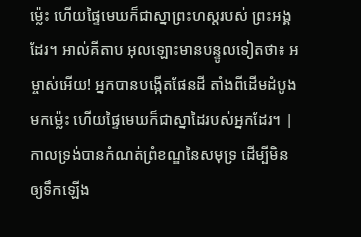ម៉្លេះ ហើយផ្ទៃមេឃក៏ជាស្នាព្រះហស្ដរបស់ ព្រះអង្គដែរ។ អាល់គីតាប អុលឡោះមានបន្ទូលទៀតថា៖ អម្ចាស់អើយ! អ្នកបានបង្កើតផែនដី តាំងពីដើមដំបូងមកម៉្លេះ ហើយផ្ទៃមេឃក៏ជាស្នាដៃរបស់អ្នកដែរ។ |
កាលទ្រង់បានកំណត់ព្រំខណ្ឌនៃសមុទ្រ ដើម្បីមិនឲ្យទឹកឡើង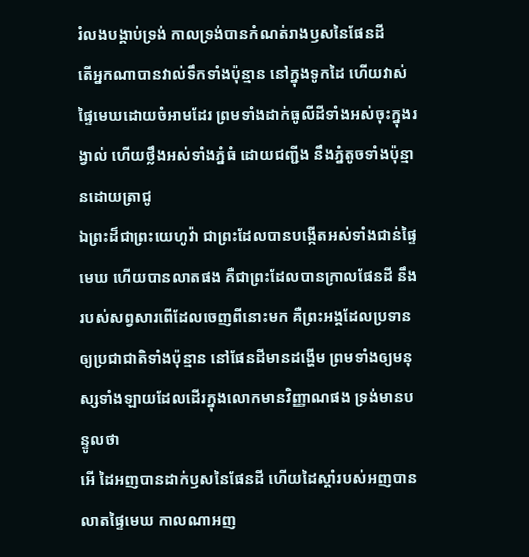រំលងបង្គាប់ទ្រង់ កាលទ្រង់បានកំណត់រាងឫសនៃផែនដី
តើអ្នកណាបានវាល់ទឹកទាំងប៉ុន្មាន នៅក្នុងទូកដៃ ហើយវាស់ផ្ទៃមេឃដោយចំអាមដែរ ព្រមទាំងដាក់ធូលីដីទាំងអស់ចុះក្នុងរង្វាល់ ហើយថ្លឹងអស់ទាំងភ្នំធំ ដោយជញ្ជីង នឹងភ្នំតូចទាំងប៉ុន្មានដោយត្រាជូ
ឯព្រះដ៏ជាព្រះយេហូវ៉ា ជាព្រះដែលបានបង្កើតអស់ទាំងជាន់ផ្ទៃមេឃ ហើយបានលាតផង គឺជាព្រះដែលបានក្រាលផែនដី នឹងរបស់សព្វសារពើដែលចេញពីនោះមក គឺព្រះអង្គដែលប្រទានឲ្យប្រជាជាតិទាំងប៉ុន្មាន នៅផែនដីមានដង្ហើម ព្រមទាំងឲ្យមនុស្សទាំងឡាយដែលដើរក្នុងលោកមានវិញ្ញាណផង ទ្រង់មានបន្ទូលថា
អើ ដៃអញបានដាក់ឫសនៃផែនដី ហើយដៃស្តាំរបស់អញបានលាតផ្ទៃមេឃ កាលណាអញ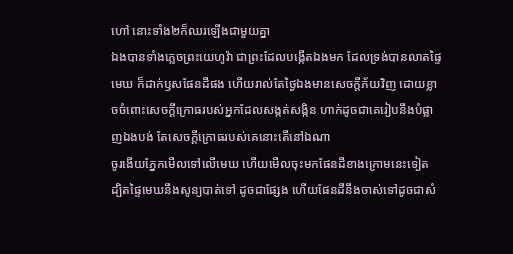ហៅ នោះទាំង២ក៏ឈរឡើងជាមួយគ្នា
ឯងបានទាំងភ្លេចព្រះយេហូវ៉ា ជាព្រះដែលបង្កើតឯងមក ដែលទ្រង់បានលាតផ្ទៃមេឃ ក៏ដាក់ឫសផែនដីផង ហើយរាល់តែថ្ងៃឯងមានសេចក្ដីភ័យវិញ ដោយខ្លាចចំពោះសេចក្ដីក្រោធរបស់អ្នកដែលសង្កត់សង្កិន ហាក់ដូចជាគេរៀបនឹងបំផ្លាញឯងបង់ តែសេចក្ដីក្រោធរបស់គេនោះតើនៅឯណា
ចូរងើយភ្នែកមើលទៅលើមេឃ ហើយមើលចុះមកផែនដីខាងក្រោមនេះទៀត ដ្បិតផ្ទៃមេឃនឹងសូន្យបាត់ទៅ ដូចជាផ្សែង ហើយផែនដីនឹងចាស់ទៅដូចជាសំ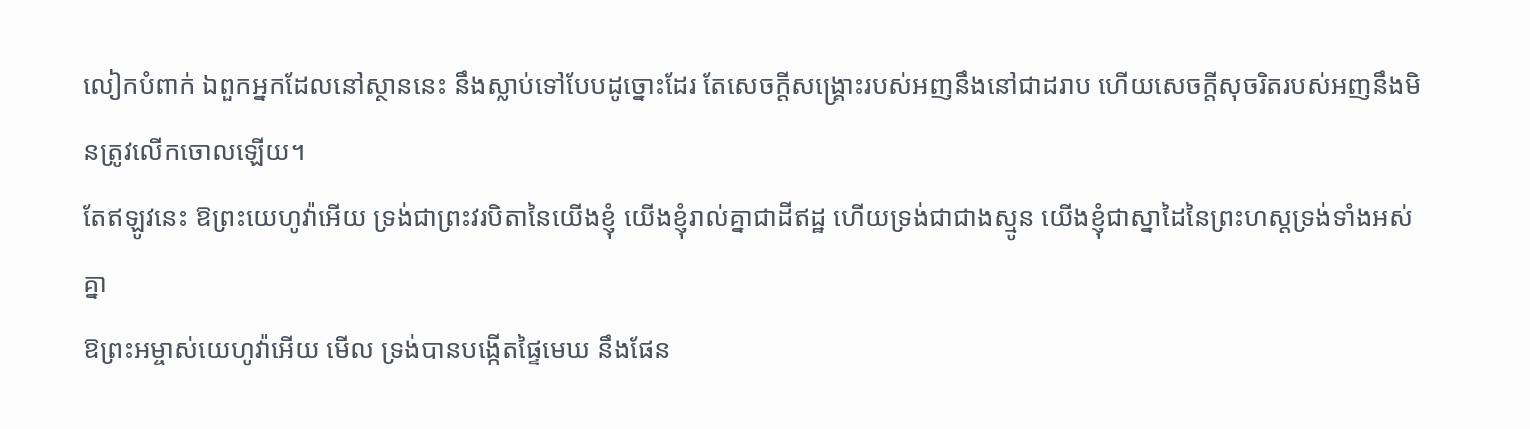លៀកបំពាក់ ឯពួកអ្នកដែលនៅស្ថាននេះ នឹងស្លាប់ទៅបែបដូច្នោះដែរ តែសេចក្ដីសង្គ្រោះរបស់អញនឹងនៅជាដរាប ហើយសេចក្ដីសុចរិតរបស់អញនឹងមិនត្រូវលើកចោលឡើយ។
តែឥឡូវនេះ ឱព្រះយេហូវ៉ាអើយ ទ្រង់ជាព្រះវរបិតានៃយើងខ្ញុំ យើងខ្ញុំរាល់គ្នាជាដីឥដ្ឋ ហើយទ្រង់ជាជាងស្មូន យើងខ្ញុំជាស្នាដៃនៃព្រះហស្តទ្រង់ទាំងអស់គ្នា
ឱព្រះអម្ចាស់យេហូវ៉ាអើយ មើល ទ្រង់បានបង្កើតផ្ទៃមេឃ នឹងផែន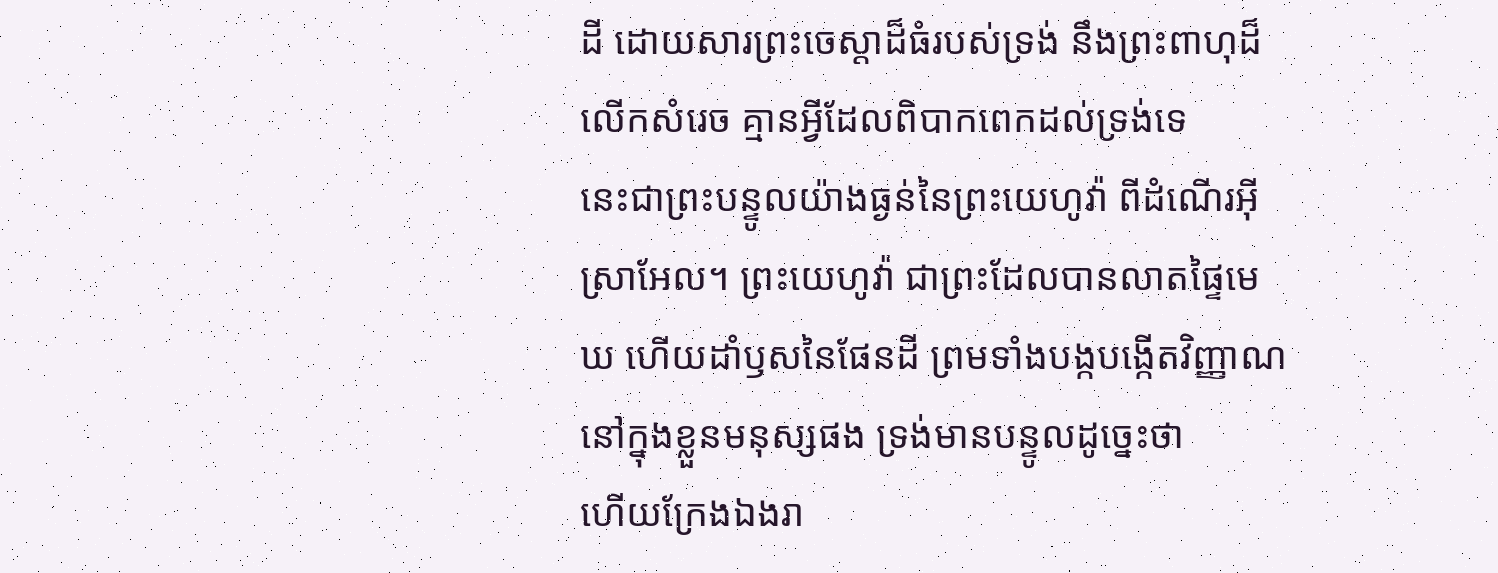ដី ដោយសារព្រះចេស្តាដ៏ធំរបស់ទ្រង់ នឹងព្រះពាហុដ៏លើកសំរេច គ្មានអ្វីដែលពិបាកពេកដល់ទ្រង់ទេ
នេះជាព្រះបន្ទូលយ៉ាងធ្ងន់នៃព្រះយេហូវ៉ា ពីដំណើរអ៊ីស្រាអែល។ ព្រះយេហូវ៉ា ជាព្រះដែលបានលាតផ្ទៃមេឃ ហើយដាំឫសនៃផែនដី ព្រមទាំងបង្កបង្កើតវិញ្ញាណនៅក្នុងខ្លួនមនុស្សផង ទ្រង់មានបន្ទូលដូច្នេះថា
ហើយក្រែងឯងរា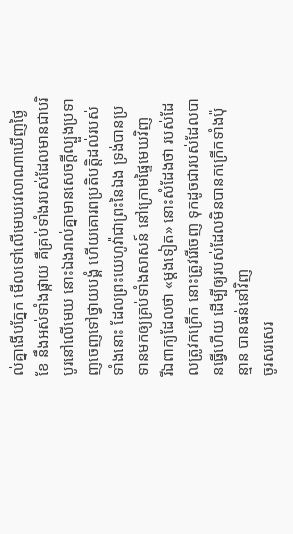ល់គ្នាងើបភ្នែក មើលទៅលើមេឃវេលាណាឃើញថ្ងៃ ខែ នឹងអស់ទាំងផ្កាយ គឺគ្រប់ទាំងរបស់ដែលមានជាបរិបូរនៅលើមេឃ នោះឯងរាល់គ្នាមានសេចក្ដីល្បួងប្រទាញចេញទៅថ្វាយបង្គំ ហើយគោរពប្រតិបត្តិដល់របស់ទាំងនោះ ដែលព្រះយេហូវ៉ាជាព្រះនៃឯង ទ្រង់បានប្រទានមកឲ្យគ្រប់ទាំងសាសន៍ នៅក្រោមផ្ទៃមេឃវិញ
រីឯពាក្យដែលថា «ម្តងទៀត» នោះសំដែងថា របស់ដែលត្រូវកក្រើក នោះត្រូវរើចេញ ទុកដូចជារបស់ដែលបានធ្វើហើយ ដើម្បីឲ្យរបស់ដែលមិនបានកក្រើកទាំងប៉ុន្មាន បានធន់នៅវិញ
ចូរសរសេរ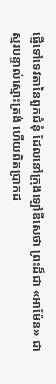ផ្ញើទៅទេវតានៃពួកជំនុំ ដែលនៅក្រុងឡៅឌីសេថា ព្រះដ៏ជា «អាម៉ែន» ជាស្មរបន្ទាល់ស្មោះត្រង់ ហើយពិតប្រាកដ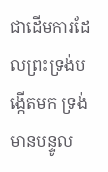ជាដើមការដែលព្រះទ្រង់បង្កើតមក ទ្រង់មានបន្ទូល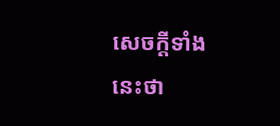សេចក្ដីទាំងនេះថា